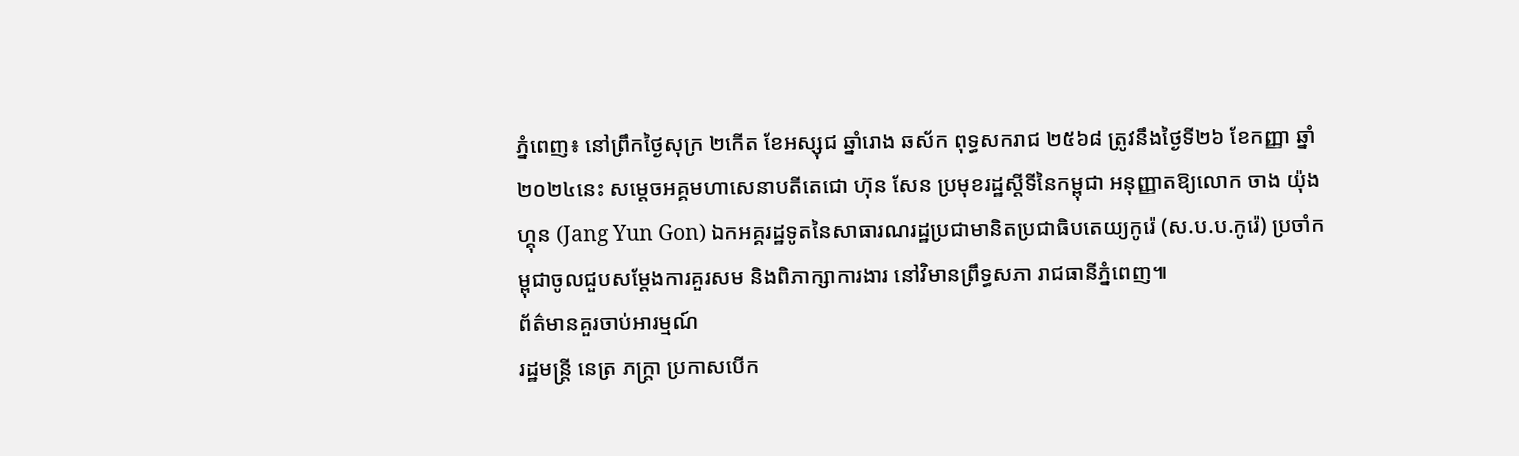ភ្នំពេញ៖ នៅព្រឹកថ្ងៃសុក្រ ២កើត ខែអស្សុជ ឆ្នាំរោង ឆស័ក ពុទ្ធសករាជ ២៥៦៨ ត្រូវនឹងថ្ងៃទី២៦ ខែកញ្ញា ឆ្នាំ២០២៤នេះ សម្តេចអគ្គមហាសេនាបតីតេជោ ហ៊ុន សែន ប្រមុខរដ្ឋស្តីទីនៃកម្ពុជា អនុញ្ញាតឱ្យលោក ចាង យ៉ុងហ្គុន (Jang Yun Gon) ឯកអគ្គរដ្ឋទូតនៃសាធារណរដ្ឋប្រជាមានិតប្រជាធិបតេយ្យកូរ៉េ (ស.ប.ប.កូរ៉េ) ប្រចាំកម្ពុជាចូលជួបសម្តែងការគួរសម និងពិភាក្សាការងារ នៅវិមានព្រឹទ្ធសភា រាជធានីភ្នំពេញ៕
ព័ត៌មានគួរចាប់អារម្មណ៍
រដ្ឋមន្ត្រី នេត្រ ភក្ត្រា ប្រកាសបើក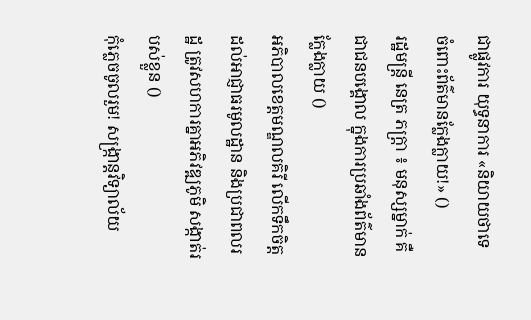ជាផ្លូវការ យុទ្ធនាការ «និយាយថាទេ ចំពោះព័ត៌មានក្លែងក្លាយ!» ()
រដ្ឋមន្ត្រី នេត្រ ភក្ត្រា ៖ មនុស្សម្នាក់ គឺជាជនបង្គោល ក្នុងការប្រឆាំងព័ត៌មានក្លែងក្លាយ ()
អភិបាលខេត្តមណ្ឌលគិរី លើកទឹកចិត្តដល់អាជ្ញាធរមូលដ្ឋាន និងប្រជាពលរដ្ឋ ត្រូវសហការគ្នាអភិវឌ្ឍភូមិ សង្កាត់របស់ខ្លួន ()
កុំភ្លេចចូលរួម! សង្ក្រាន្តវិទ្យាល័យ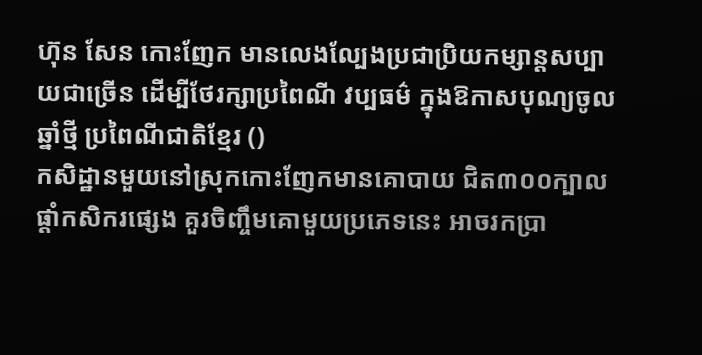ហ៊ុន សែន កោះញែក មានលេងល្បែងប្រជាប្រិយកម្សាន្តសប្បាយជាច្រើន ដើម្បីថែរក្សាប្រពៃណី វប្បធម៌ ក្នុងឱកាសបុណ្យចូលឆ្នាំថ្មី ប្រពៃណីជាតិខ្មែរ ()
កសិដ្ឋានមួយនៅស្រុកកោះញែកមានគោបាយ ជិត៣០០ក្បាល ផ្ដាំកសិករផ្សេង គួរចិញ្ចឹមគោមួយប្រភេទនេះ អាចរកប្រា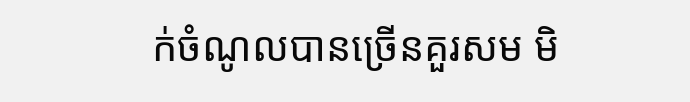ក់ចំណូលបានច្រើនគួរសម មិ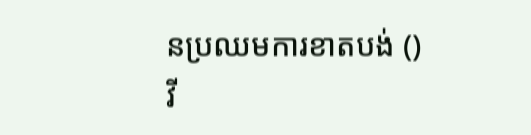នប្រឈមការខាតបង់ ()
វី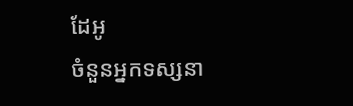ដែអូ
ចំនួនអ្នកទស្សនា